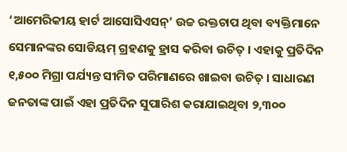‘ଆମେରିକୀୟ ହାର୍ଟ ଆସୋସିଏସନ୍’ ଉଚ୍ଚ ରକ୍ତଚାପ ଥିବା ବ୍ୟକ୍ତିମାନେ ସେମାନଙ୍କର ସୋଡିୟମ୍ ଗ୍ରହଣକୁ ହ୍ରାସ କରିବା ଉଚିତ୍ । ଏହାକୁ ପ୍ରତିଦିନ ୧,୫୦୦ ମିଗ୍ରା ପର୍ଯ୍ୟନ୍ତ ସୀମିତ ପରିମାଣରେ ଖାଇବା ଉଚିତ୍ । ସାଧାରଣ ଜନତାଙ୍କ ପାଇଁ ଏହା ପ୍ରତିଦିନ ସୁପାରିଶ କରାଯାଇଥିବା ୨,୩୦୦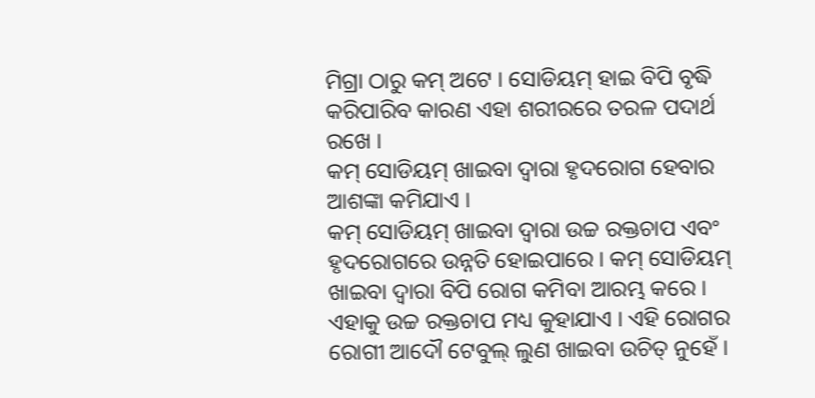ମିଗ୍ରା ଠାରୁ କମ୍ ଅଟେ । ସୋଡିୟମ୍ ହାଇ ବିପି ବୃଦ୍ଧି କରିପାରିବ କାରଣ ଏହା ଶରୀରରେ ତରଳ ପଦାର୍ଥ ରଖେ ।
କମ୍ ସୋଡିୟମ୍ ଖାଇବା ଦ୍ୱାରା ହୃଦରୋଗ ହେବାର ଆଶଙ୍କା କମିଯାଏ ।
କମ୍ ସୋଡିୟମ୍ ଖାଇବା ଦ୍ୱାରା ଉଚ୍ଚ ରକ୍ତଚାପ ଏବଂ ହୃଦରୋଗରେ ଉନ୍ନତି ହୋଇପାରେ । କମ୍ ସୋଡିୟମ୍ ଖାଇବା ଦ୍ୱାରା ବିପି ରୋଗ କମିବା ଆରମ୍ଭ କରେ । ଏହାକୁ ଉଚ୍ଚ ରକ୍ତଚାପ ମଧ୍ୟ କୁହାଯାଏ । ଏହି ରୋଗର ରୋଗୀ ଆଦୌ ଟେବୁଲ୍ ଲୁଣ ଖାଇବା ଉଚିତ୍ ନୁହେଁ ।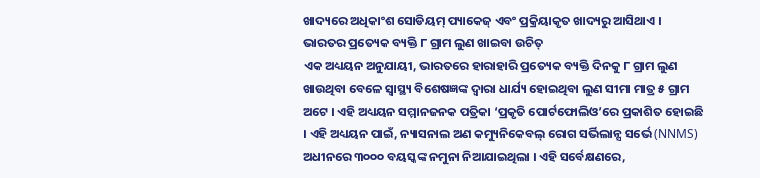ଖାଦ୍ୟରେ ଅଧିକାଂଶ ସୋଡିୟମ୍ ପ୍ୟାକେଜ୍ ଏବଂ ପ୍ରକ୍ରିୟାକୃତ ଖାଦ୍ୟରୁ ଆସିଥାଏ ।
ଭାରତର ପ୍ରତ୍ୟେକ ବ୍ୟକ୍ତି ୮ ଗ୍ରାମ ଲୁଣ ଖାଇବା ଉଚିତ୍
ଏକ ଅଧ୍ୟୟନ ଅନୁଯାୟୀ, ଭାରତରେ ହାରାହାରି ପ୍ରତ୍ୟେକ ବ୍ୟକ୍ତି ଦିନକୁ ୮ ଗ୍ରାମ ଲୁଣ ଖାଉଥିବା ବେଳେ ସ୍ୱାସ୍ଥ୍ୟ ବିଶେଷଜ୍ଞଙ୍କ ଦ୍ୱାରା ଧାର୍ଯ୍ୟ ହୋଇଥିବା ଲୁଣ ସୀମା ମାତ୍ର ୫ ଗ୍ରାମ ଅଟେ । ଏହି ଅଧ୍ୟୟନ ସମ୍ମାନଜନକ ପତ୍ରିକା ‘ପ୍ରକୃତି ପୋର୍ଟଫୋଲିଓ’ରେ ପ୍ରକାଶିତ ହୋଇଛି । ଏହି ଅଧ୍ୟୟନ ପାଇଁ, ନ୍ୟାସନାଲ ଅଣ କମ୍ୟୁନିକେବଲ୍ ରୋଗ ସର୍ଭିଲାନ୍ସ ସର୍ଭେ (NNMS) ଅଧୀନରେ ୩୦୦୦ ବୟସ୍କଙ୍କ ନମୁନା ନିଆଯାଇଥିଲା । ଏହି ସର୍ବେକ୍ଷଣରେ,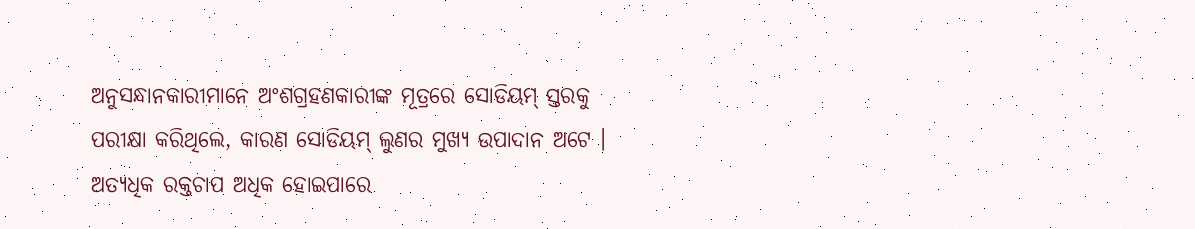ଅନୁସନ୍ଧାନକାରୀମାନେ ଅଂଶଗ୍ରହଣକାରୀଙ୍କ ମୂତ୍ରରେ ସୋଡିୟମ୍ ସ୍ତରକୁ ପରୀକ୍ଷା କରିଥିଲେ, କାରଣ ସୋଡିୟମ୍ ଲୁଣର ମୁଖ୍ୟ ଉପାଦାନ ଅଟେ ।
ଅତ୍ୟଧିକ ରକ୍ତଚାପ ଅଧିକ ହୋଇପାରେ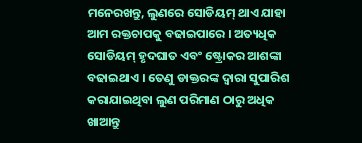ମନେରଖନ୍ତୁ, ଲୁଣରେ ସୋଡିୟମ୍ ଥାଏ ଯାହା ଆମ ରକ୍ତଚାପକୁ ବଢାଇପାରେ । ଅତ୍ୟଧିକ ସୋଡିୟମ୍ ହୃଦଘାତ ଏବଂ ଷ୍ଟ୍ରୋକର ଆଶଙ୍କା ବଢାଇଥାଏ । ତେଣୁ ଡାକ୍ତରଙ୍କ ଦ୍ୱାରା ସୁପାରିଶ କରାଯାଇଥିବା ଲୁଣ ପରିମାଣ ଠାରୁ ଅଧିକ ଖାଆନ୍ତୁ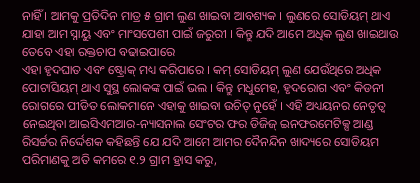ନାହିଁ । ଆମକୁ ପ୍ରତିଦିନ ମାତ୍ର ୫ ଗ୍ରାମ ଲୁଣ ଖାଇବା ଆବଶ୍ୟକ । ଲୁଣରେ ସୋଡିୟମ୍ ଥାଏ ଯାହା ଆମ ସ୍ନାୟୁ ଏବଂ ମାଂସପେଶୀ ପାଇଁ ଜରୁରୀ । କିନ୍ତୁ ଯଦି ଆମେ ଅଧିକ ଲୁଣ ଖାଇଥାଉ ତେବେ ଏହା ରକ୍ତଚାପ ବଢାଇପାରେ
ଏହା ହୃଦଘାତ ଏବଂ ଷ୍ଟ୍ରୋକ୍ ମଧ୍ୟ କରିପାରେ । କମ୍ ସୋଡିୟମ୍ ଲୁଣ ଯେଉଁଥିରେ ଅଧିକ ପୋଟାସିୟମ୍ ଥାଏ ସୁସ୍ଥ ଲୋକଙ୍କ ପାଇଁ ଭଲ । କିନ୍ତୁ ମଧୁମେହ, ହୃଦରୋଗ ଏବଂ କିଡନୀ ରୋଗରେ ପୀଡିତ ଲୋକମାନେ ଏହାକୁ ଖାଇବା ଉଚିତ୍ ନୁହେଁ । ଏହି ଅଧ୍ୟୟନର ନେତୃତ୍ୱ ନେଇଥିବା ଆଇସିଏମଆର-ନ୍ୟାସନାଲ ସେଂଟର ଫର ଡିଜିଜ୍ ଇନଫରମେଟିକ୍ସ ଆଣ୍ଡ ରିସର୍ଚ୍ଚର ନିର୍ଦ୍ଦେଶକ କହିଛନ୍ତି ଯେ ଯଦି ଆମେ ଆମର ଦୈନନ୍ଦିନ ଖାଦ୍ୟରେ ସୋଡିୟମ ପରିମାଣକୁ ଅତି କମରେ ୧.୨ ଗ୍ରାମ ହ୍ରାସ କରୁ,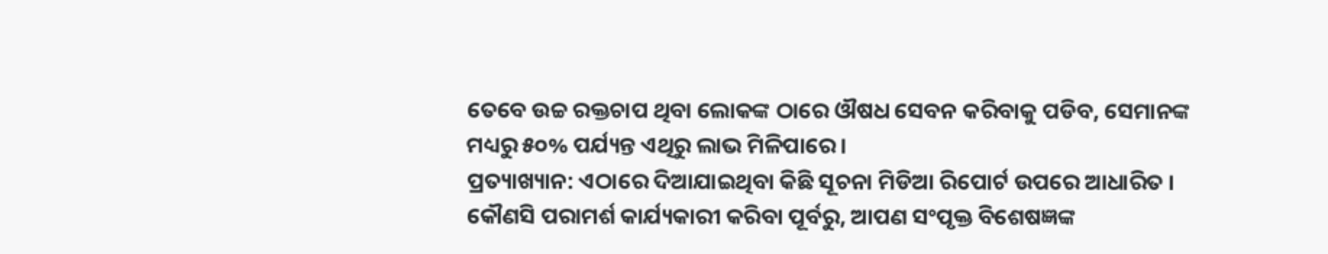ତେବେ ଉଚ୍ଚ ରକ୍ତଚାପ ଥିବା ଲୋକଙ୍କ ଠାରେ ଔଷଧ ସେବନ କରିବାକୁ ପଡିବ, ସେମାନଙ୍କ ମଧ୍ୟରୁ ୫୦% ପର୍ଯ୍ୟନ୍ତ ଏଥିରୁ ଲାଭ ମିଳିପାରେ ।
ପ୍ରତ୍ୟାଖ୍ୟାନ: ଏଠାରେ ଦିଆଯାଇଥିବା କିଛି ସୂଚନା ମିଡିଆ ରିପୋର୍ଟ ଉପରେ ଆଧାରିତ । କୌଣସି ପରାମର୍ଶ କାର୍ଯ୍ୟକାରୀ କରିବା ପୂର୍ବରୁ, ଆପଣ ସଂପୃକ୍ତ ବିଶେଷଜ୍ଞଙ୍କ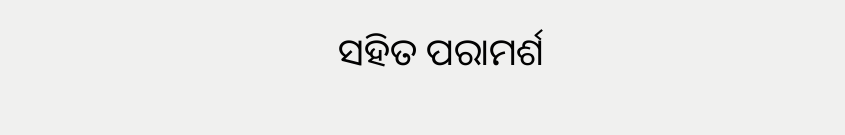ସହିତ ପରାମର୍ଶ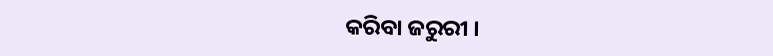କରିବା ଜରୁରୀ ।